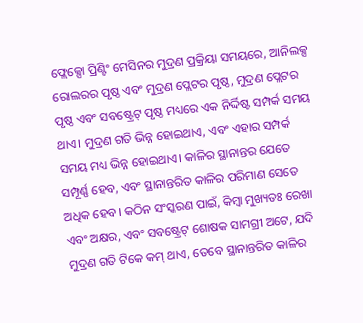ଫ୍ଲେକ୍ସୋ ପ୍ରିଣ୍ଟିଂ ମେସିନର ମୁଦ୍ରଣ ପ୍ରକ୍ରିୟା ସମୟରେ, ଆନିଲକ୍ସ ରୋଲରର ପୃଷ୍ଠ ଏବଂ ମୁଦ୍ରଣ ପ୍ଲେଟର ପୃଷ୍ଠ, ମୁଦ୍ରଣ ପ୍ଲେଟର ପୃଷ୍ଠ ଏବଂ ସବଷ୍ଟ୍ରେଟ୍ ପୃଷ୍ଠ ମଧ୍ୟରେ ଏକ ନିର୍ଦ୍ଦିଷ୍ଟ ସମ୍ପର୍କ ସମୟ ଥାଏ। ମୁଦ୍ରଣ ଗତି ଭିନ୍ନ ହୋଇଥାଏ, ଏବଂ ଏହାର ସମ୍ପର୍କ ସମୟ ମଧ୍ୟ ଭିନ୍ନ ହୋଇଥାଏ। କାଳିର ସ୍ଥାନାନ୍ତର ଯେତେ ସମ୍ପୂର୍ଣ୍ଣ ହେବ, ଏବଂ ସ୍ଥାନାନ୍ତରିତ କାଳିର ପରିମାଣ ସେତେ ଅଧିକ ହେବ। କଠିନ ସଂସ୍କରଣ ପାଇଁ, କିମ୍ବା ମୁଖ୍ୟତଃ ରେଖା ଏବଂ ଅକ୍ଷର, ଏବଂ ସବଷ୍ଟ୍ରେଟ୍ ଶୋଷକ ସାମଗ୍ରୀ ଅଟେ, ଯଦି ମୁଦ୍ରଣ ଗତି ଟିକେ କମ୍ ଥାଏ, ତେବେ ସ୍ଥାନାନ୍ତରିତ କାଳିର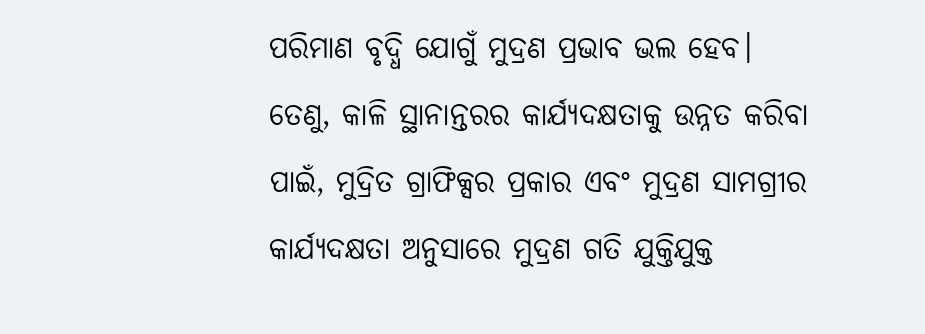ପରିମାଣ ବୃଦ୍ଧି ଯୋଗୁଁ ମୁଦ୍ରଣ ପ୍ରଭାବ ଭଲ ହେବ। ତେଣୁ, କାଳି ସ୍ଥାନାନ୍ତରର କାର୍ଯ୍ୟଦକ୍ଷତାକୁ ଉନ୍ନତ କରିବା ପାଇଁ, ମୁଦ୍ରିତ ଗ୍ରାଫିକ୍ସର ପ୍ରକାର ଏବଂ ମୁଦ୍ରଣ ସାମଗ୍ରୀର କାର୍ଯ୍ୟଦକ୍ଷତା ଅନୁସାରେ ମୁଦ୍ରଣ ଗତି ଯୁକ୍ତିଯୁକ୍ତ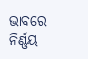ଭାବରେ ନିର୍ଣ୍ଣୟ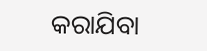କରାଯିବା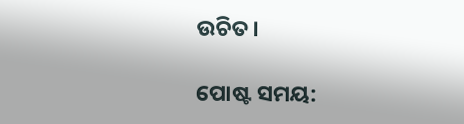ଉଚିତ।

ପୋଷ୍ଟ ସମୟ: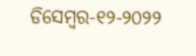ଡିସେମ୍ବର-୧୨-୨୦୨୨